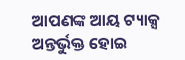ଆପଣଙ୍କ ଆୟ ଟ୍ୟାକ୍ସ ଅନ୍ତର୍ଭୁକ୍ତ ହୋଇ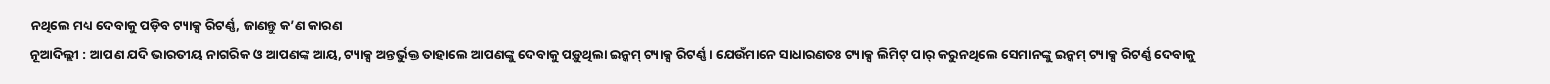ନଥିଲେ ମଧ୍ୟ ଦେବାକୁ ପଡ଼ିବ ଟ୍ୟାକ୍ସ ରିଟର୍ଣ୍ଣ, ଜାଣନ୍ତୁ କ’ଣ କାରଣ
ନୂଆଦିଲ୍ଲୀ : ଆପଣ ଯଦି ଭାରତୀୟ ନାଗରିକ ଓ ଆପଣଙ୍କ ଆୟ, ଟ୍ୟାକ୍ସ ଅନ୍ତର୍ଭୁକ୍ତ ତାହାଲେ ଆପଣଙ୍କୁ ଦେବାକୁ ପଡ଼ୁଥିଲା ଇନ୍କମ୍ ଟ୍ୟାକ୍ସ ରିଟର୍ଣ୍ଣ । ଯେଉଁମାନେ ସାଧାରଣତଃ ଟ୍ୟାକ୍ସ ଲିମିଟ୍ ପାର୍ କରୁନଥିଲେ ସେମାନଙ୍କୁ ଇନ୍କମ୍ ଟ୍ୟାକ୍ସ ରିଟର୍ଣ୍ଣ ଦେବାକୁ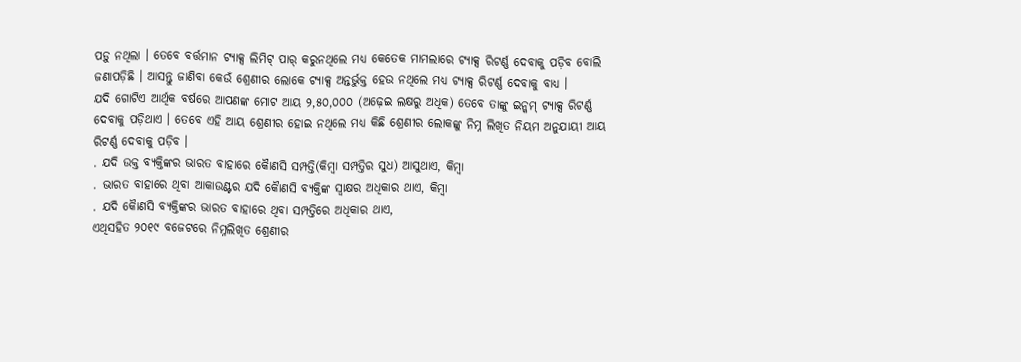ପଡ଼ୁ ନଥିଲା । ତେବେ ବର୍ତ୍ତମାନ ଟ୍ୟାକ୍ସ ଲିମିଟ୍ ପାର୍ କରୁନଥିଲେ ମଧ୍ୟ କେତେକ ମାମଲାରେ ଟ୍ୟାକ୍ସ ରିଟର୍ଣ୍ଣ ଦେବାକୁ ପଡ଼ିବ ବୋଲି ଜଣାପଡ଼ିଛି । ଆସନ୍ତୁ ଜାଣିବା କେଉଁ ଶ୍ରେଣୀର ଲୋକେ ଟ୍ୟାକ୍ସ ଅନ୍ତର୍ଭୁକ୍ତ ହେଉ ନଥିଲେ ମଧ୍ୟ ଟ୍ୟାକ୍ସ ରିଟର୍ଣ୍ଣ ଦେବାକୁ ବାଧ୍ୟ ।
ଯଦି ଗୋଟିଏ ଆର୍ଥିକ ବର୍ଷରେ ଆପଣଙ୍କ ମୋଟ ଆୟ ୨,୫୦,୦୦୦ (ଅଢ଼େଇ ଲକ୍ଷରୁ ଅଧିକ) ତେବେ ତାଙ୍କୁ ଇନ୍କମ୍ ଟ୍ୟାକ୍ସ ରିଟର୍ଣ୍ଣ ଦେବାକୁ ପଡ଼ିଥାଏ । ତେବେ ଏହି ଆୟ ଶ୍ରେଣୀର ହୋଇ ନଥିଲେ ମଧ୍ୟ କିଛି ଶ୍ରେଣୀର ଲୋକଙ୍କୁ ନିମ୍ନ ଲିଖିତ ନିୟମ ଅନୁଯାୟୀ ଆୟ ରିଟର୍ଣ୍ଣ ଦେବାକୁ ପଡ଼ିବ ।
. ଯଦି ଉକ୍ତ ବ୍ୟକ୍ତିଙ୍କର ଭାରତ ବାହାରେ କୈାଣସି ସମ୍ପତ୍ତି(କିମ୍ବା ସମ୍ପତ୍ତିର ସୁଧ) ଆସୁଥାଏ, କିମ୍ବା
. ଭାରତ ବାହାରେ ଥିବା ଆକାଉଣ୍ଟର ଯଦି କୈାଣସି ବ୍ୟକ୍ତିଙ୍କ ସ୍ୱାକ୍ଷର ଅଧିକାର ଥାଏ, କିମ୍ବା
. ଯଦି କୈାଣସି ବ୍ୟକ୍ତିଙ୍କର ଭାରତ ବାହାରେ ଥିବା ସମ୍ପତ୍ତିରେ ଅଧିକାର ଥାଏ,
ଏଥିସହିତ ୨୦୧୯ ବଜେଟରେ ନିମ୍ନଲିଖିତ ଶ୍ରେଣୀର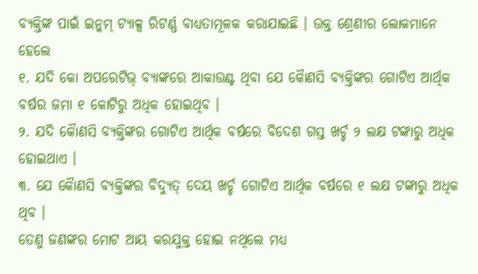ବ୍ୟକ୍ତିଙ୍କ ପାଇଁ ଇନ୍କମ୍ ଟ୍ୟାକ୍ସ ରିଟର୍ଣ୍ଣ ବାଧ୍ୟତାମୂଳକ କରାଯାଇଛି । ଉକ୍ତ ଶ୍ରେଣୀର ଲୋକମାନେ ହେଲେ
୧. ଯଦି କୋ ଅପରେଟିଭ୍ ବ୍ୟାଙ୍କରେ ଆକାଉଣ୍ଟ ଥିବା ଯେ କୈାଣସି ବ୍ୟକ୍ତିଙ୍କର ଗୋଟିଏ ଆର୍ଥିକ ବର୍ଷର ଜମା ୧ କୋଟିରୁ ଅଧିକ ହୋଇଥିବ ।
୨. ଯଦି କୈାଣସି ବ୍ୟକ୍ତିଙ୍କର ଗୋଟିଏ ଆର୍ଥିକ ବର୍ଷରେ ବିଦେଶ ଗସ୍ତ ଖର୍ଚ୍ଚ ୨ ଲକ୍ଷ ଟଙ୍କାରୁ ଅଧିକ ହୋଇଥାଏ ।
୩. ଯେ କୈାଣସି ବ୍ୟକ୍ତିଙ୍କର ବିଦ୍ୟୁତ୍ ଦେୟ ଖର୍ଚ୍ଚ ଗୋଟିଏ ଆର୍ଥିକ ବର୍ଷରେ ୧ ଲକ୍ଷ ଟଙ୍କାରୁ ଅଧିକ ଥିବ ।
ତେଣୁ ଜଣଙ୍କର ମୋଟ ଆୟ କରଯୁକ୍ତ ହୋଇ ନଥିଲେ ମଧ୍ୟ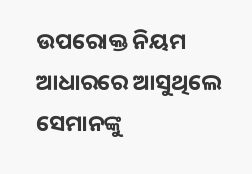ଉପରୋକ୍ତ ନିୟମ ଆଧାରରେ ଆସୁଥିଲେ ସେମାନଙ୍କୁ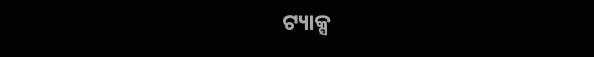ଟ୍ୟାକ୍ସ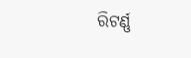ରିଟର୍ଣ୍ଣ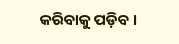କରିବାକୁ ପଡ଼ିବ ।